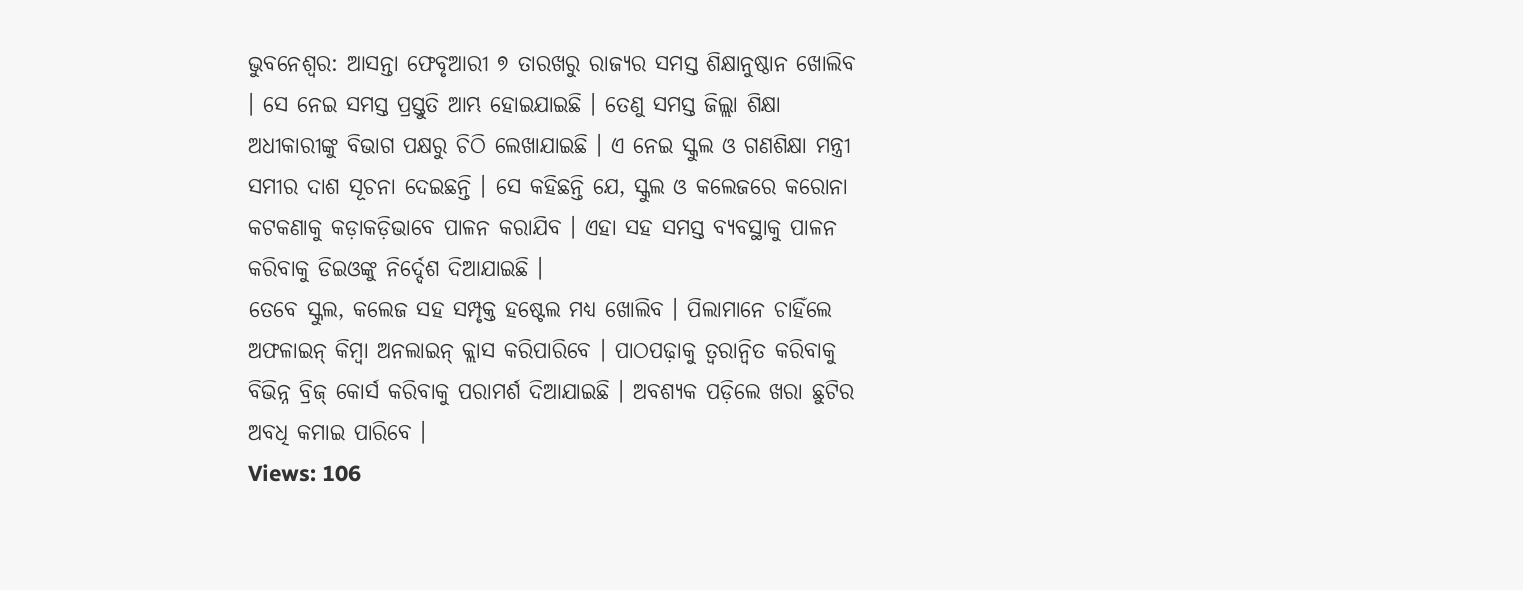ଭୁବନେଶ୍ୱର: ଆସନ୍ତା ଫେବୃଆରୀ ୭ ତାରଖରୁ ରାଜ୍ୟର ସମସ୍ତ ଶିକ୍ଷାନୁଷ୍ଠାନ ଖୋଲିବ । ସେ ନେଇ ସମସ୍ତ ପ୍ରସ୍ତୁତି ଆମ୍ଭ ହୋଇଯାଇଛି । ତେଣୁ ସମସ୍ତ ଜିଲ୍ଲା ଶିକ୍ଷା ଅଧୀକାରୀଙ୍କୁ ବିଭାଗ ପକ୍ଷରୁ ଚିଠି ଲେଖାଯାଇଛି । ଏ ନେଇ ସ୍କୁଲ ଓ ଗଣଶିକ୍ଷା ମନ୍ତ୍ରୀ ସମୀର ଦାଶ ସୂଚନା ଦେଇଛନ୍ତି । ସେ କହିଛନ୍ତି ଯେ, ସ୍କୁଲ ଓ କଲେଜରେ କରୋନା କଟକଣାକୁ କଡ଼ାକଡ଼ିଭାବେ ପାଳନ କରାଯିବ । ଏହା ସହ ସମସ୍ତ ବ୍ୟବସ୍ଥାକୁ ପାଳନ କରିବାକୁ ଡିଇଓଙ୍କୁ ନିର୍ଦ୍ଦେଶ ଦିଆଯାଇଛି ।
ତେବେ ସ୍କୁଲ, କଲେଜ ସହ ସମ୍ପୃକ୍ତ ହଷ୍ଟେଲ ମଧ୍ୟ ଖୋଲିବ । ପିଲାମାନେ ଚାହିଁଲେ ଅଫଳାଇନ୍ କିମ୍ବା ଅନଲାଇନ୍ କ୍ଲାସ କରିପାରିବେ । ପାଠପଢ଼ାକୁ ତ୍ୱରାନ୍ୱିତ କରିବାକୁ ବିଭିନ୍ନ ବ୍ରିଜ୍ କୋର୍ସ କରିବାକୁ ପରାମର୍ଶ ଦିଆଯାଇଛି । ଅବଶ୍ୟକ ପଡ଼ିଲେ ଖରା ଛୁଟିର ଅବଧି କମାଇ ପାରିବେ ।
Views: 106